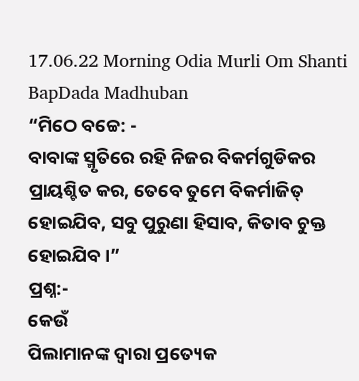17.06.22 Morning Odia Murli Om Shanti BapDada Madhuban
“ମିଠେ ବଚ୍ଚେ: -
ବାବାଙ୍କ ସ୍ମୃତିରେ ରହି ନିଜର ବିକର୍ମଗୁଡିକର ପ୍ରାୟଶ୍ଚିତ କର, ତେବେ ତୁମେ ବିକର୍ମାଜିତ୍
ହୋଇଯିବ, ସବୁ ପୁରୁଣା ହିସାବ, କିତାବ ଚୁକ୍ତ ହୋଇଯିବ ।”
ପ୍ରଶ୍ନ:-
କେଉଁ
ପିଲାମାନଙ୍କ ଦ୍ୱାରା ପ୍ରତ୍ୟେକ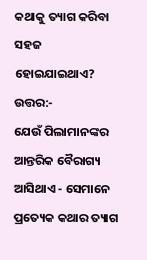କଥାକୁ ତ୍ୟାଗ କରିବା ସହଜ ହୋଇଯାଇଥାଏ?
ଉତ୍ତର:-
ଯେଉଁ ପିଲାମାନଙ୍କର ଆନ୍ତରିକ ବୈରାଗ୍ୟ ଆସିଥାଏ - ସେମାନେ ପ୍ରତ୍ୟେକ କଥାର ତ୍ୟାଗ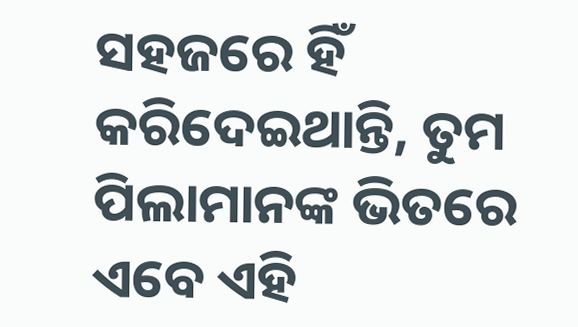ସହଜରେ ହିଁ
କରିଦେଇଥାନ୍ତି, ତୁମ ପିଲାମାନଙ୍କ ଭିତରେ ଏବେ ଏହି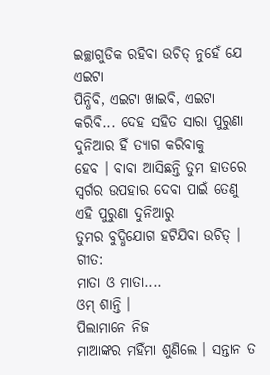ଇଚ୍ଛାଗୁଡିକ ରହିବା ଉଚିତ୍ ନୁହେଁ ଯେ ଏଇଟା
ପିନ୍ଧିବି, ଏଇଟା ଖାଇବି, ଏଇଟା କରିବି... ଦେହ ସହିତ ସାରା ପୁରୁଣା ଦୁନିଆର ହିଁ ତ୍ୟାଗ କରିବାକୁ
ହେବ । ବାବା ଆସିଛନ୍ତି ତୁମ ହାତରେ ସ୍ୱର୍ଗର ଉପହାର ଦେବା ପାଇଁ ତେଣୁ ଏହି ପୁରୁଣା ଦୁନିଆରୁ
ତୁମର ବୁଦ୍ଧିଯୋଗ ହଟିଯିବା ଉଚିତ୍ ।
ଗୀତ:
ମାତା ଓ ମାତା....
ଓମ୍ ଶାନ୍ତି ।
ପିଲାମାନେ ନିଜ
ମାଆଙ୍କର ମହିଁମା ଶୁଣିଲେ । ସନ୍ତାନ ତ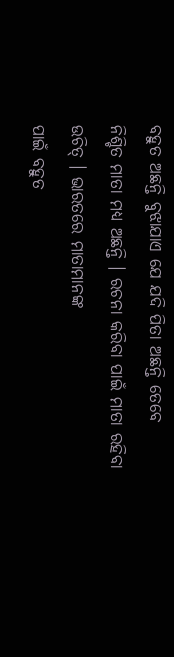ବହୁତ ଅଛନ୍ତି ବୁଝାଯାଏ ଯେ ଯଦି ପିତା ଅଛନ୍ତି ତେବେ
ନିଶ୍ଚିତ ମାତା ମଧ୍ୟ ଅଛନ୍ତି । ରଚନା କରିବା ପାଇଁ ମାତା ରହିବା ଉଚିତ୍ । ଭାରତରେ ମାତାମାନଙ୍କ
ପାଇଁ ବହୁତ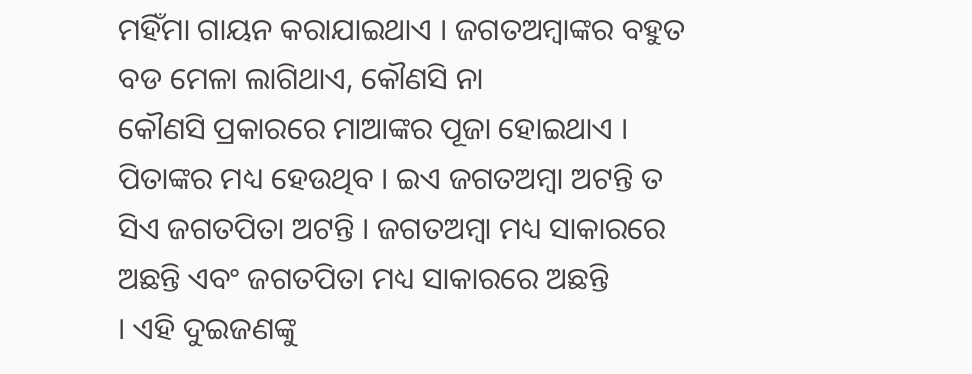ମହିଁମା ଗାୟନ କରାଯାଇଥାଏ । ଜଗତଅମ୍ବାଙ୍କର ବହୁତ ବଡ ମେଳା ଲାଗିଥାଏ, କୌଣସି ନା
କୌଣସି ପ୍ରକାରରେ ମାଆଙ୍କର ପୂଜା ହୋଇଥାଏ । ପିତାଙ୍କର ମଧ୍ୟ ହେଉଥିବ । ଇଏ ଜଗତଅମ୍ବା ଅଟନ୍ତି ତ
ସିଏ ଜଗତପିତା ଅଟନ୍ତି । ଜଗତଅମ୍ବା ମଧ୍ୟ ସାକାରରେ ଅଛନ୍ତି ଏବଂ ଜଗତପିତା ମଧ୍ୟ ସାକାରରେ ଅଛନ୍ତି
। ଏହି ଦୁଇଜଣଙ୍କୁ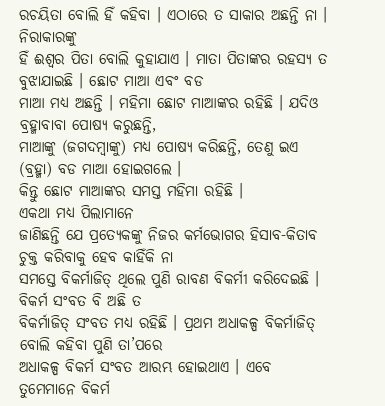ରଚୟିତା ବୋଲି ହିଁ କହିବା । ଏଠାରେ ତ ସାକାର ଅଛନ୍ତି ନା । ନିରାକାରଙ୍କୁ
ହିଁ ଈଶ୍ୱର ପିତା ବୋଲି କୁହାଯାଏ । ମାତା ପିତାଙ୍କର ରହସ୍ୟ ତ ବୁଝାଯାଇଛି । ଛୋଟ ମାଆ ଏବଂ ବଡ
ମାଆ ମଧ୍ୟ ଅଛନ୍ତି । ମହିମା ଛୋଟ ମାଆଙ୍କର ରହିଛି । ଯଦିଓ ବ୍ରହ୍ମାବାବା ପୋଷ୍ୟ କରୁଛନ୍ତି,
ମାଆଙ୍କୁ (ଜଗଦମ୍ବାଙ୍କୁ) ମଧ୍ୟ ପୋଷ୍ୟ କରିଛନ୍ତି, ତେଣୁ ଇଏ (ବ୍ରହ୍ମା) ବଡ ମାଆ ହୋଇଗଲେ ।
କିନ୍ତୁ ଛୋଟ ମାଆଙ୍କର ସମସ୍ତ ମହିମା ରହିଛି ।
ଏକଥା ମଧ୍ୟ ପିଲାମାନେ
ଜାଣିଛନ୍ତି ଯେ ପ୍ରତ୍ୟେକଙ୍କୁ ନିଜର କର୍ମଭୋଗର ହିସାବ-କିତାବ ଚୁକ୍ତ କରିବାକୁ ହେବ କାହିଁକି ନା
ସମସ୍ତେ ବିକର୍ମାଜିତ୍ ଥିଲେ ପୁଣି ରାବଣ ବିକର୍ମୀ କରିଦେଇଛି । ବିକର୍ମ ସଂବତ ବି ଅଛି ତ
ବିକର୍ମାଜିତ୍ ସଂବତ ମଧ୍ୟ ରହିଛି । ପ୍ରଥମ ଅଧାକଳ୍ପ ବିକର୍ମାଜିତ୍ ବୋଲି କହିବା ପୁଣି ତା’ପରେ
ଅଧାକଳ୍ପ ବିକର୍ମ ସଂବତ ଆରମ୍ଭ ହୋଇଥାଏ । ଏବେ ତୁମେମାନେ ବିକର୍ମ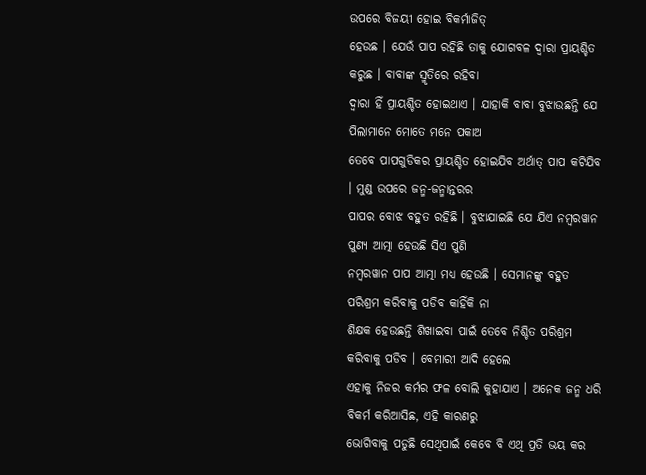ଉପରେ ବିଜୟୀ ହୋଇ ବିକର୍ମାଜିତ୍
ହେଉଛ । ଯେଉଁ ପାପ ରହିଛି ତାକୁ ଯୋଗବଳ ଦ୍ୱାରା ପ୍ରାୟଶ୍ଚିତ କରୁଛ । ବାବାଙ୍କ ସ୍ମୃତିରେ ରହିବା
ଦ୍ୱାରା ହିଁ ପ୍ରାୟଶ୍ଚିତ ହୋଇଥାଏ । ଯାହାକି ବାବା ବୁଝାଉଛନ୍ତି ଯେ ପିଲାମାନେ ମୋତେ ମନେ ପକାଅ
ତେବେ ପାପଗୁଡିକର ପ୍ରାୟଶ୍ଚିତ ହୋଇଯିବ ଅର୍ଥାତ୍ ପାପ କଟିଯିବ । ମୁଣ୍ଡ ଉପରେ ଜନ୍ମ-ଜନ୍ମାନ୍ତରର
ପାପର ବୋଝ ବହୁତ ରହିଛି । ବୁଝାଯାଇଛି ଯେ ଯିଏ ନମ୍ବରୱାନ ପୁଣ୍ୟ ଆତ୍ମା ହେଉଛି ସିଏ ପୁଣି
ନମ୍ବରୱାନ ପାପ ଆତ୍ମା ମଧ୍ୟ ହେଉଛି । ସେମାନଙ୍କୁ ବହୁତ ପରିଶ୍ରମ କରିବାକୁ ପଡିବ କାହିଁକି ନା
ଶିକ୍ଷକ ହେଉଛନ୍ତି ଶିଖାଇବା ପାଇଁ ତେବେ ନିଶ୍ଚିତ ପରିଶ୍ରମ କରିବାକୁ ପଡିବ । ବେମାରୀ ଆଦି ହେଲେ
ଏହାକୁ ନିଜର କର୍ମର ଫଳ ବୋଲି କୁହାଯାଏ । ଅନେକ ଜନ୍ମ ଧରି ବିକର୍ମ କରିଆସିଛ, ଏହି କାରଣରୁ
ଭୋଗିବାକୁ ପଡୁଛି ସେଥିପାଇଁ କେବେ ବି ଏଥି ପ୍ରତି ଭୟ କର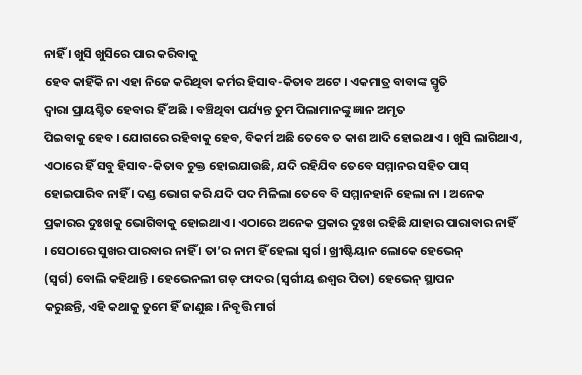ନାହିଁ । ଖୁସି ଖୁସିରେ ପାର କରିବାକୁ
ହେବ କାହିଁକି ନା ଏହା ନିଜେ କରିଥିବା କର୍ମର ହିସାବ-କିତାବ ଅଟେ । ଏକମାତ୍ର ବାବାଙ୍କ ସ୍ମୃତି
ଦ୍ୱାରା ପ୍ରାୟଶ୍ଚିତ ହେବାର ହିଁ ଅଛି । ବଞ୍ଚିଥିବା ପର୍ଯ୍ୟନ୍ତ ତୁମ ପିଲାମାନଙ୍କୁ ଜ୍ଞାନ ଅମୃତ
ପିଇବାକୁ ହେବ । ଯୋଗରେ ରହିବାକୁ ହେବ, ବିକର୍ମ ଅଛି ତେବେ ତ କାଶ ଆଦି ହୋଇଥାଏ । ଖୁସି ଲାଗିଥାଏ,
ଏଠାରେ ହିଁ ସବୁ ହିସାବ-କିତାବ ଚୁକ୍ତ ହୋଇଯାଉଛି, ଯଦି ରହିଯିବ ତେବେ ସମ୍ମାନର ସହିତ ପାସ୍
ହୋଇପାରିବ ନାହିଁ । ଦଣ୍ଡ ଭୋଗ କରି ଯଦି ପଦ ମିଳିଲା ତେବେ ବି ସମ୍ମାନହାନି ହେଲା ନା । ଅନେକ
ପ୍ରକାରର ଦୁଃଖକୁ ଭୋଗିବାକୁ ହୋଇଥାଏ । ଏଠାରେ ଅନେକ ପ୍ରକାର ଦୁଃଖ ରହିଛି ଯାହାର ପାରାବାର ନାହିଁ
। ସେଠାରେ ସୁଖର ପାରବାର ନାହିଁ । ତା’ର ନାମ ହିଁ ହେଲା ସ୍ୱର୍ଗ । ଖ୍ରୀଷ୍ଟିୟାନ ଲୋକେ ହେଭେନ୍
(ସ୍ୱର୍ଗ) ବୋଲି କହିଥାନ୍ତି । ହେଭେନଲୀ ଗଡ୍ ଫାଦର (ସ୍ୱର୍ଗୀୟ ଈଶ୍ୱର ପିତା) ହେଭେନ୍ ସ୍ଥାପନ
କରୁଛନ୍ତି, ଏହି କଥାକୁ ତୁମେ ହିଁ ଜାଣୁଛ । ନିବୃତ୍ତି ମାର୍ଗ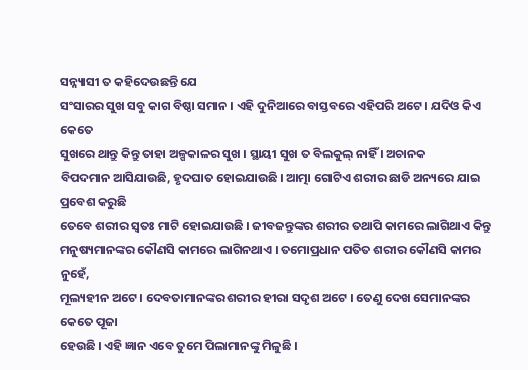ସନ୍ନ୍ୟାସୀ ତ କହିଦେଉଛନ୍ତି ଯେ
ସଂସାରର ସୁଖ ସବୁ କାଗ ବିଷ୍ଠା ସମାନ । ଏହି ଦୁନିଆରେ ବାସ୍ତବରେ ଏହିପରି ଅଟେ । ଯଦିଓ କିଏ କେତେ
ସୁଖରେ ଥାନ୍ତୁ କିନ୍ତୁ ତାହା ଅଳ୍ପକାଳର ସୁଖ । ସ୍ଥାୟୀ ସୁଖ ତ ବିଲକୁଲ୍ ନାହିଁ । ଅଚାନକ
ବିପଦମାନ ଆସିଯାଉଛି, ହୃଦଘାତ ହୋଇଯାଉଛି । ଆତ୍ମା ଗୋଟିଏ ଶରୀର ଛାଡି ଅନ୍ୟରେ ଯାଇ ପ୍ରବେଶ କରୁଛି
ତେବେ ଶରୀର ସ୍ୱତଃ ମାଟି ହୋଇଯାଉଛି । ଜୀବଜନ୍ତୁଙ୍କର ଶରୀର ତଥାପି କାମରେ ଲାଗିଥାଏ କିନ୍ତୁ
ମନୁଷ୍ୟମାନଙ୍କର କୌଣସି କାମରେ ଲାଗିନଥାଏ । ତମୋପ୍ରଧାନ ପତିତ ଶରୀର କୌଣସି କାମର ନୁହେଁ,
ମୂଲ୍ୟହୀନ ଅଟେ । ଦେବତାମାନଙ୍କର ଶରୀର ହୀରା ସଦୃଶ ଅଟେ । ତେଣୁ ଦେଖ ସେମାନଙ୍କର କେତେ ପୂଜା
ହେଉଛି । ଏହି ଜ୍ଞାନ ଏବେ ତୁମେ ପିଲାମାନଙ୍କୁ ମିଳୁଛି ।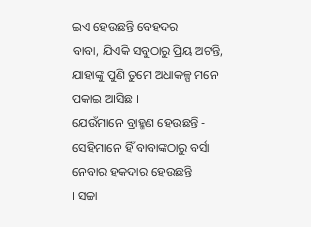ଇଏ ହେଉଛନ୍ତି ବେହଦର
ବାବା, ଯିଏକି ସବୁଠାରୁ ପ୍ରିୟ ଅଟନ୍ତି, ଯାହାଙ୍କୁ ପୁଣି ତୁମେ ଅଧାକଳ୍ପ ମନେ ପକାଇ ଆସିଛ ।
ଯେଉଁମାନେ ବ୍ରାହ୍ମଣ ହେଉଛନ୍ତି - ସେହିମାନେ ହିଁ ବାବାଙ୍କଠାରୁ ବର୍ସା ନେବାର ହକଦାର ହେଉଛନ୍ତି
। ସଚ୍ଚା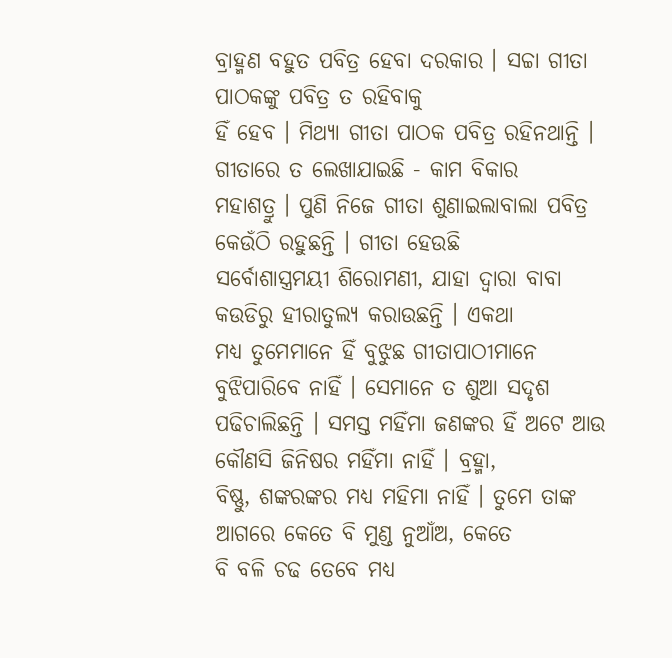ବ୍ରାହ୍ମଣ ବହୁତ ପବିତ୍ର ହେବା ଦରକାର । ସଚ୍ଚା ଗୀତା ପାଠକଙ୍କୁ ପବିତ୍ର ତ ରହିବାକୁ
ହିଁ ହେବ । ମିଥ୍ୟା ଗୀତା ପାଠକ ପବିତ୍ର ରହିନଥାନ୍ତି । ଗୀତାରେ ତ ଲେଖାଯାଇଛି - କାମ ବିକାର
ମହାଶତ୍ରୁ । ପୁଣି ନିଜେ ଗୀତା ଶୁଣାଇଲାବାଲା ପବିତ୍ର କେଉଁଠି ରହୁଛନ୍ତି । ଗୀତା ହେଉଛି
ସର୍ବୋଶାସ୍ତ୍ରମୟୀ ଶିରୋମଣୀ, ଯାହା ଦ୍ୱାରା ବାବା କଉଡିରୁ ହୀରାତୁଲ୍ୟ କରାଉଛନ୍ତି । ଏକଥା
ମଧ୍ୟ ତୁମେମାନେ ହିଁ ବୁଝୁଛ ଗୀତାପାଠୀମାନେ ବୁଝିପାରିବେ ନାହିଁ । ସେମାନେ ତ ଶୁଆ ସଦୃଶ
ପଢିଚାଲିଛନ୍ତି । ସମସ୍ତ ମହିଁମା ଜଣଙ୍କର ହିଁ ଅଟେ ଆଉ କୌଣସି ଜିନିଷର ମହିଁମା ନାହିଁ । ବ୍ରହ୍ମା,
ବିଷ୍ଣୁ, ଶଙ୍କରଙ୍କର ମଧ୍ୟ ମହିମା ନାହିଁ । ତୁମେ ତାଙ୍କ ଆଗରେ କେତେ ବି ମୁଣ୍ଡ ନୁଆଁଅ, କେତେ
ବି ବଳି ଚଢ ତେବେ ମଧ୍ୟ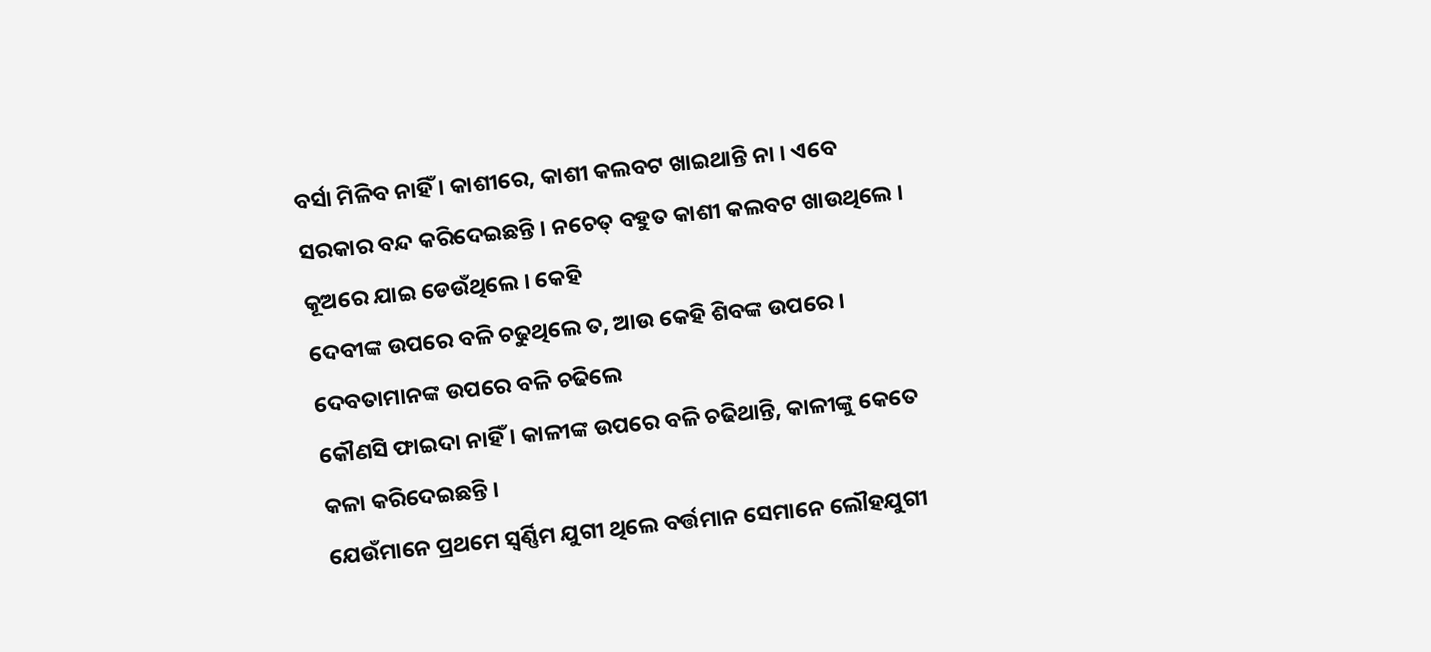ବର୍ସା ମିଳିବ ନାହିଁ । କାଶୀରେ, କାଶୀ କଲବଟ ଖାଇଥାନ୍ତି ନା । ଏବେ
ସରକାର ବନ୍ଦ କରିଦେଇଛନ୍ତି । ନଚେତ୍ ବହୁତ କାଶୀ କଲବଟ ଖାଉଥିଲେ । କୂଅରେ ଯାଇ ଡେଉଁଥିଲେ । କେହି
ଦେବୀଙ୍କ ଉପରେ ବଳି ଚଢୁଥିଲେ ତ, ଆଉ କେହି ଶିବଙ୍କ ଉପରେ । ଦେବତାମାନଙ୍କ ଉପରେ ବଳି ଚଢିଲେ
କୌଣସି ଫାଇଦା ନାହିଁ । କାଳୀଙ୍କ ଉପରେ ବଳି ଚଢିଥାନ୍ତି, କାଳୀଙ୍କୁ କେତେ କଳା କରିଦେଇଛନ୍ତି ।
ଯେଉଁମାନେ ପ୍ରଥମେ ସ୍ୱର୍ଣ୍ଣିମ ଯୁଗୀ ଥିଲେ ବର୍ତ୍ତମାନ ସେମାନେ ଲୌହଯୁଗୀ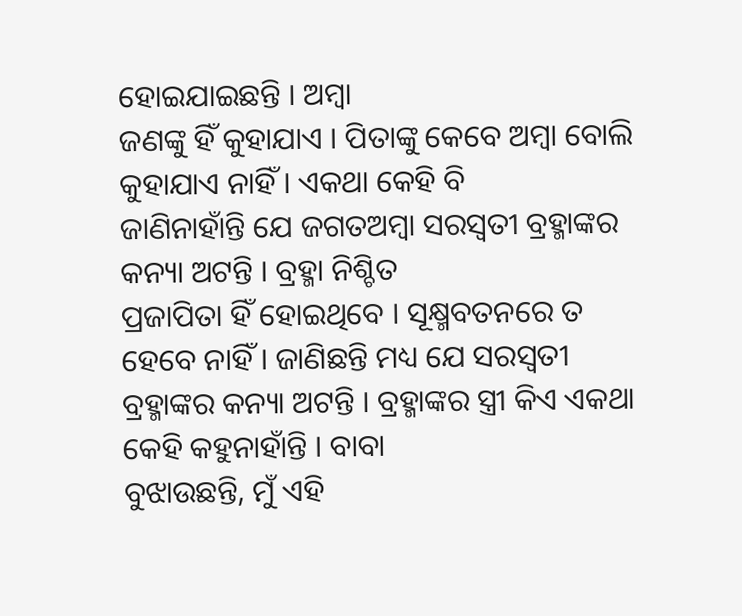ହୋଇଯାଇଛନ୍ତି । ଅମ୍ବା
ଜଣଙ୍କୁ ହିଁ କୁହାଯାଏ । ପିତାଙ୍କୁ କେବେ ଅମ୍ବା ବୋଲି କୁହାଯାଏ ନାହିଁ । ଏକଥା କେହି ବି
ଜାଣିନାହାଁନ୍ତି ଯେ ଜଗତଅମ୍ବା ସରସ୍ୱତୀ ବ୍ରହ୍ମାଙ୍କର କନ୍ୟା ଅଟନ୍ତି । ବ୍ରହ୍ମା ନିଶ୍ଚିତ
ପ୍ରଜାପିତା ହିଁ ହୋଇଥିବେ । ସୂକ୍ଷ୍ମବତନରେ ତ ହେବେ ନାହିଁ । ଜାଣିଛନ୍ତି ମଧ୍ୟ ଯେ ସରସ୍ୱତୀ
ବ୍ରହ୍ମାଙ୍କର କନ୍ୟା ଅଟନ୍ତି । ବ୍ରହ୍ମାଙ୍କର ସ୍ତ୍ରୀ କିଏ ଏକଥା କେହି କହୁନାହାଁନ୍ତି । ବାବା
ବୁଝାଉଛନ୍ତି, ମୁଁ ଏହି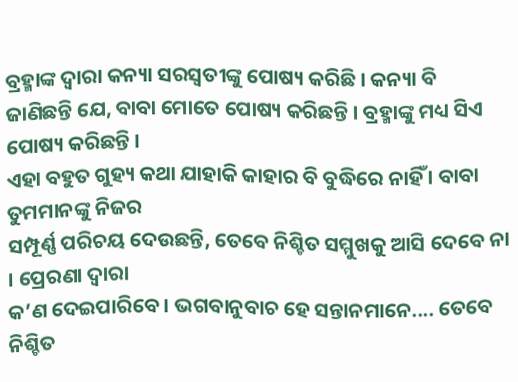ବ୍ରହ୍ମାଙ୍କ ଦ୍ୱାରା କନ୍ୟା ସରସ୍ୱତୀଙ୍କୁ ପୋଷ୍ୟ କରିଛି । କନ୍ୟା ବି
ଜାଣିଛନ୍ତି ଯେ, ବାବା ମୋତେ ପୋଷ୍ୟ କରିଛନ୍ତି । ବ୍ରହ୍ମାଙ୍କୁ ମଧ୍ୟ ସିଏ ପୋଷ୍ୟ କରିଛନ୍ତି ।
ଏହା ବହୁତ ଗୁହ୍ୟ କଥା ଯାହାକି କାହାର ବି ବୁଦ୍ଧିରେ ନାହିଁ । ବାବା ତୁମମାନଙ୍କୁ ନିଜର
ସମ୍ପୂର୍ଣ୍ଣ ପରିଚୟ ଦେଉଛନ୍ତି, ତେବେ ନିଶ୍ଚିତ ସମ୍ମୁଖକୁ ଆସି ଦେବେ ନା । ପ୍ରେରଣା ଦ୍ୱାରା
କ’ଣ ଦେଇପାରିବେ । ଭଗବାନୁବାଚ ହେ ସନ୍ତାନମାନେ.... ତେବେ ନିଶ୍ଚିତ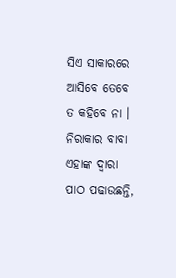ସିଏ ସାକାରରେ ଆସିବେ ତେବେ
ତ କହିବେ ନା । ନିରାକାର ବାବା ଏହାଙ୍କ ଦ୍ୱାରା ପାଠ ପଢାଉଛନ୍ତି,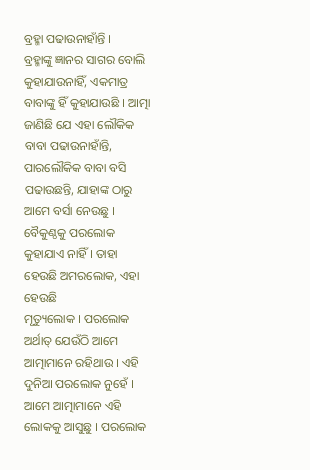ବ୍ରହ୍ମା ପଢାଉନାହାଁନ୍ତି ।
ବ୍ରହ୍ମାଙ୍କୁ ଜ୍ଞାନର ସାଗର ବୋଲି କୁହାଯାଉନାହିଁ, ଏକମାତ୍ର ବାବାଙ୍କୁ ହିଁ କୁହାଯାଉଛି । ଆତ୍ମା
ଜାଣିଛି ଯେ ଏହା ଲୌକିକ ବାବା ପଢାଉନାହାଁନ୍ତି, ପାରଲୌକିକ ବାବା ବସି ପଢାଉଛନ୍ତି, ଯାହାଙ୍କ ଠାରୁ
ଆମେ ବର୍ସା ନେଉଛୁ । ବୈକୁଣ୍ଠକୁ ପରଲୋକ କୁହାଯାଏ ନାହିଁ । ତାହା ହେଉଛି ଅମରଲୋକ, ଏହା ହେଉଛି
ମୃତ୍ୟୁଲୋକ । ପରଲୋକ ଅର୍ଥାତ୍ ଯେଉଁଠି ଆମେ ଆତ୍ମାମାନେ ରହିଥାଉ । ଏହି ଦୁନିଆ ପରଲୋକ ନୁହେଁ ।
ଆମେ ଆତ୍ମାମାନେ ଏହି ଲୋକକୁ ଆସୁଛୁ । ପରଲୋକ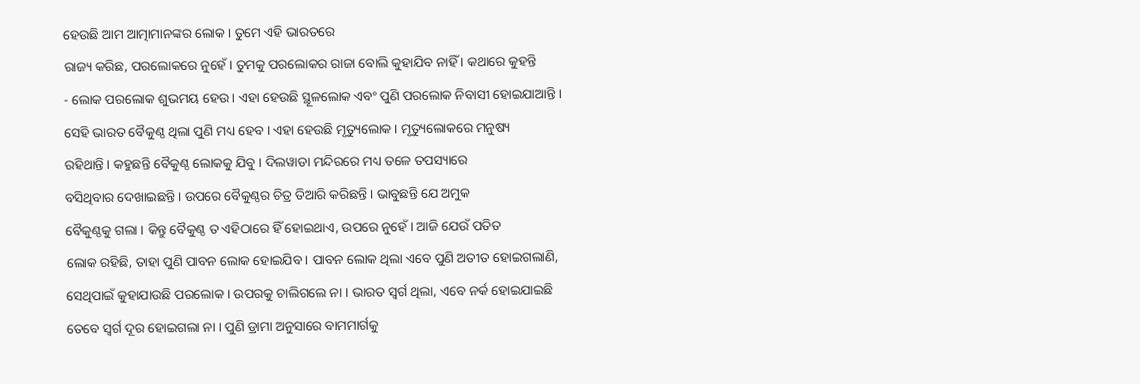ହେଉଛି ଆମ ଆତ୍ମାମାନଙ୍କର ଲୋକ । ତୁମେ ଏହି ଭାରତରେ
ରାଜ୍ୟ କରିଛ, ପରଲୋକରେ ନୁହେଁ । ତୁମକୁ ପରଲୋକର ରାଜା ବୋଲି କୁହାଯିବ ନାହିଁ । କଥାରେ କୁହନ୍ତି
- ଲୋକ ପରଲୋକ ଶୁଭମୟ ହେଉ । ଏହା ହେଉଛି ସ୍ଥୂଳଲୋକ ଏବଂ ପୁଣି ପରଲୋକ ନିବାସୀ ହୋଇଯାଆନ୍ତି ।
ସେହି ଭାରତ ବୈକୁଣ୍ଠ ଥିଲା ପୁଣି ମଧ୍ୟ ହେବ । ଏହା ହେଉଛି ମୃତ୍ୟୁଲୋକ । ମୃତ୍ୟୁଲୋକରେ ମନୁଷ୍ୟ
ରହିଥାନ୍ତି । କହୁଛନ୍ତି ବୈକୁଣ୍ଠ ଲୋକକୁ ଯିବୁ । ଦିଲୱାଡା ମନ୍ଦିରରେ ମଧ୍ୟ ତଳେ ତପସ୍ୟାରେ
ବସିଥିବାର ଦେଖାଇଛନ୍ତି । ଉପରେ ବୈକୁଣ୍ଠର ଚିତ୍ର ତିଆରି କରିଛନ୍ତି । ଭାବୁଛନ୍ତି ଯେ ଅମୁକ
ବୈକୁଣ୍ଠକୁ ଗଲା । କିନ୍ତୁ ବୈକୁଣ୍ଠ ତ ଏହିଠାରେ ହିଁ ହୋଇଥାଏ, ଉପରେ ନୁହେଁ । ଆଜି ଯେଉଁ ପତିତ
ଲୋକ ରହିଛି, ତାହା ପୁଣି ପାବନ ଲୋକ ହୋଇଯିବ । ପାବନ ଲୋକ ଥିଲା ଏବେ ପୁଣି ଅତୀତ ହୋଇଗଲାଣି,
ସେଥିପାଇଁ କୁହାଯାଉଛି ପରଲୋକ । ଉପରକୁ ଚାଲିଗଲେ ନା । ଭାରତ ସ୍ୱର୍ଗ ଥିଲା, ଏବେ ନର୍କ ହୋଇଯାଇଛି
ତେବେ ସ୍ୱର୍ଗ ଦୂର ହୋଇଗଲା ନା । ପୁଣି ଡ୍ରାମା ଅନୁସାରେ ବାମମାର୍ଗକୁ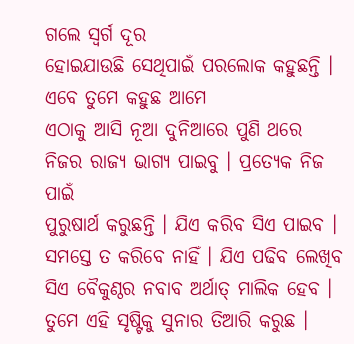ଗଲେ ସ୍ୱର୍ଗ ଦୂର
ହୋଇଯାଉଛି ସେଥିପାଇଁ ପରଲୋକ କହୁଛନ୍ତି ।
ଏବେ ତୁମେ କହୁଛ ଆମେ
ଏଠାକୁ ଆସି ନୂଆ ଦୁନିଆରେ ପୁଣି ଥରେ ନିଜର ରାଜ୍ୟ ଭାଗ୍ୟ ପାଇବୁ । ପ୍ରତ୍ୟେକ ନିଜ ପାଇଁ
ପୁରୁଷାର୍ଥ କରୁଛନ୍ତି । ଯିଏ କରିବ ସିଏ ପାଇବ । ସମସ୍ତେ ତ କରିବେ ନାହିଁ । ଯିଏ ପଢିବ ଲେଖିବ
ସିଏ ବୈକୁଣ୍ଠର ନବାବ ଅର୍ଥାତ୍ ମାଲିକ ହେବ । ତୁମେ ଏହି ସୃଷ୍ଟିକୁ ସୁନାର ତିଆରି କରୁଛ ।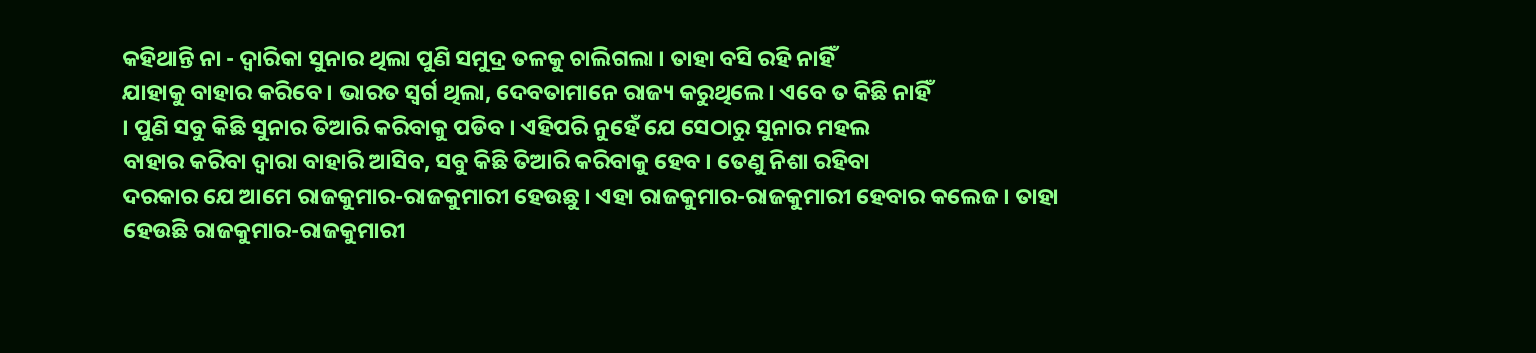କହିଥାନ୍ତି ନା - ଦ୍ୱାରିକା ସୁନାର ଥିଲା ପୁଣି ସମୁଦ୍ର ତଳକୁ ଚାଲିଗଲା । ତାହା ବସି ରହି ନାହିଁ
ଯାହାକୁ ବାହାର କରିବେ । ଭାରତ ସ୍ୱର୍ଗ ଥିଲା, ଦେବତାମାନେ ରାଜ୍ୟ କରୁଥିଲେ । ଏବେ ତ କିଛି ନାହିଁ
। ପୁଣି ସବୁ କିଛି ସୁନାର ତିଆରି କରିବାକୁ ପଡିବ । ଏହିପରି ନୁହେଁ ଯେ ସେଠାରୁ ସୁନାର ମହଲ
ବାହାର କରିବା ଦ୍ୱାରା ବାହାରି ଆସିବ, ସବୁ କିଛି ତିଆରି କରିବାକୁ ହେବ । ତେଣୁ ନିଶା ରହିବା
ଦରକାର ଯେ ଆମେ ରାଜକୁମାର-ରାଜକୁମାରୀ ହେଉଛୁ । ଏହା ରାଜକୁମାର-ରାଜକୁମାରୀ ହେବାର କଲେଜ । ତାହା
ହେଉଛି ରାଜକୁମାର-ରାଜକୁମାରୀ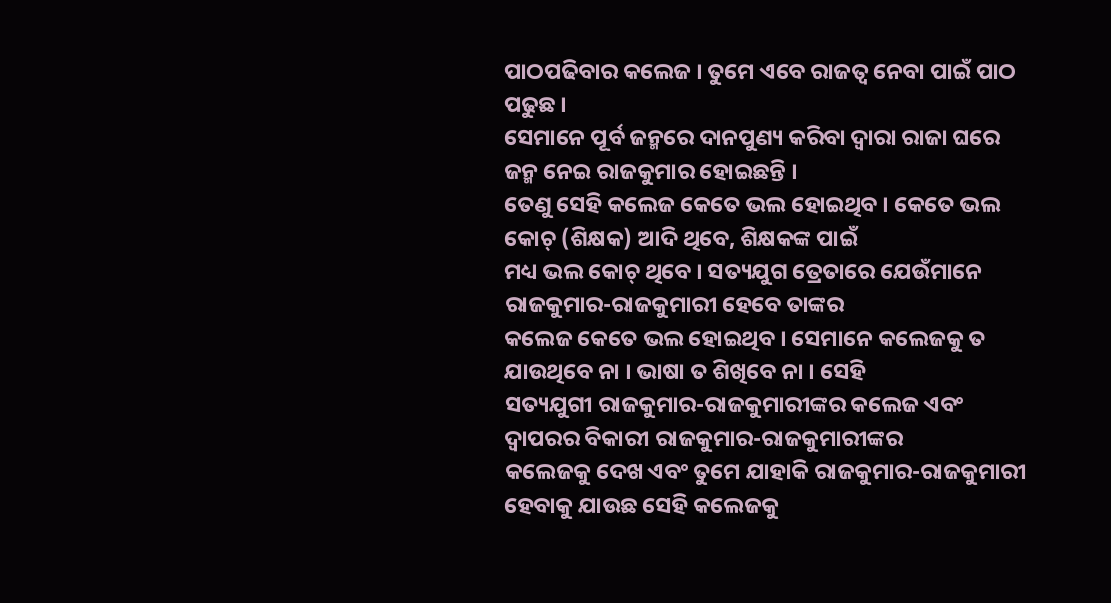ପାଠପଢିବାର କଲେଜ । ତୁମେ ଏବେ ରାଜତ୍ୱ ନେବା ପାଇଁ ପାଠ ପଢୁଛ ।
ସେମାନେ ପୂର୍ବ ଜନ୍ମରେ ଦାନପୁଣ୍ୟ କରିବା ଦ୍ୱାରା ରାଜା ଘରେ ଜନ୍ମ ନେଇ ରାଜକୁମାର ହୋଇଛନ୍ତି ।
ତେଣୁ ସେହି କଲେଜ କେତେ ଭଲ ହୋଇଥିବ । କେତେ ଭଲ କୋଚ୍ (ଶିକ୍ଷକ) ଆଦି ଥିବେ, ଶିକ୍ଷକଙ୍କ ପାଇଁ
ମଧ୍ୟ ଭଲ କୋଚ୍ ଥିବେ । ସତ୍ୟଯୁଗ ତ୍ରେତାରେ ଯେଉଁମାନେ ରାଜକୁମାର-ରାଜକୁମାରୀ ହେବେ ତାଙ୍କର
କଲେଜ କେତେ ଭଲ ହୋଇଥିବ । ସେମାନେ କଲେଜକୁ ତ ଯାଉଥିବେ ନା । ଭାଷା ତ ଶିଖିବେ ନା । ସେହି
ସତ୍ୟଯୁଗୀ ରାଜକୁମାର-ରାଜକୁମାରୀଙ୍କର କଲେଜ ଏବଂ ଦ୍ୱାପରର ବିକାରୀ ରାଜକୁମାର-ରାଜକୁମାରୀଙ୍କର
କଲେଜକୁ ଦେଖ ଏବଂ ତୁମେ ଯାହାକି ରାଜକୁମାର-ରାଜକୁମାରୀ ହେବାକୁ ଯାଉଛ ସେହି କଲେଜକୁ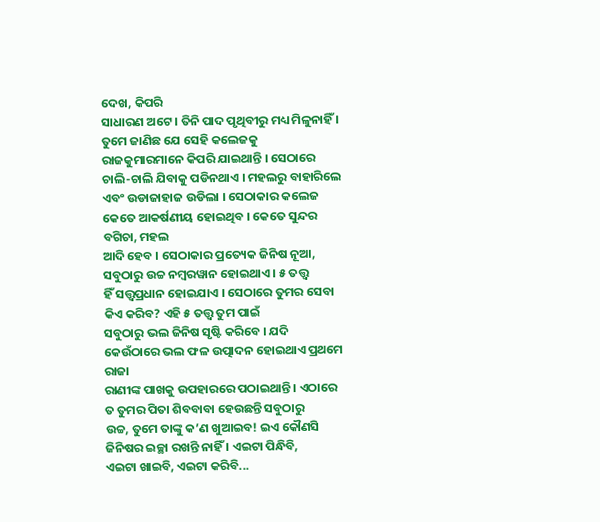ଦେଖ, କିପରି
ସାଧାରଣ ଅଟେ । ତିନି ପାଦ ପୃଥିବୀରୁ ମଧ୍ୟ ମିଳୁନାହିଁ । ତୁମେ ଜାଣିଛ ଯେ ସେହି କଲେଜକୁ
ରାଜକୁମାରମାନେ କିପରି ଯାଇଥାନ୍ତି । ସେଠାରେ ଚାଲି-ଚାଲି ଯିବାକୁ ପଡିନଥାଏ । ମହଲରୁ ବାହାରିଲେ
ଏବଂ ଉଡାଜାହାଜ ଉଡିଲା । ସେଠାକାର କଲେଜ କେତେ ଆକର୍ଷଣୀୟ ହୋଇଥିବ । କେତେ ସୁନ୍ଦର ବଗିଚା, ମହଲ
ଆଦି ହେବ । ସେଠାକାର ପ୍ରତ୍ୟେକ ଜିନିଷ ନୂଆ, ସବୁଠାରୁ ଉଚ୍ଚ ନମ୍ବରୱାନ ହୋଇଥାଏ । ୫ ତତ୍ତ୍ୱ
ହିଁ ସତ୍ତ୍ୱପ୍ରଧାନ ହୋଇଯାଏ । ସେଠାରେ ତୁମର ସେବା କିଏ କରିବ? ଏହି ୫ ତତ୍ତ୍ୱ ତୁମ ପାଇଁ
ସବୁଠାରୁ ଭଲ ଜିନିଷ ସୃଷ୍ଟି କରିବେ । ଯଦି କେଉଁଠାରେ ଭଲ ଫଳ ଉତ୍ପାଦନ ହୋଇଥାଏ ପ୍ରଥମେ ରାଜା
ରାଣୀଙ୍କ ପାଖକୁ ଉପହାରରେ ପଠାଇଥାନ୍ତି । ଏଠାରେ ତ ତୁମର ପିତା ଶିବବାବା ହେଉଛନ୍ତି ସବୁଠାରୁ
ଉଚ୍ଚ, ତୁମେ ତାଙ୍କୁ କ’ଣ ଖୁଆଇବ! ଇଏ କୌଣସି ଜିନିଷର ଇଚ୍ଛା ରଖନ୍ତି ନାହିଁ । ଏଇଟା ପିନ୍ଧିବି,
ଏଇଟା ଖାଇବି, ଏଇଟା କରିବି...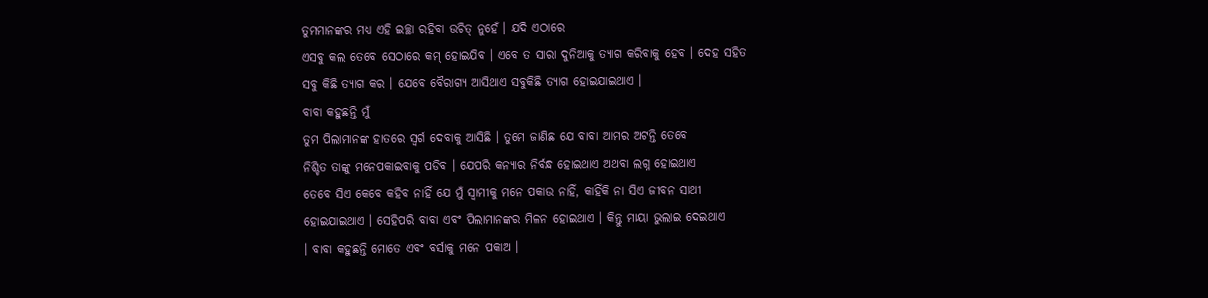ତୁମମାନଙ୍କର ମଧ୍ୟ ଏହି ଇଚ୍ଛା ରହିବା ଉଚିତ୍ ନୁହେଁ । ଯଦି ଏଠାରେ
ଏସବୁ କଲ ତେବେ ସେଠାରେ କମ୍ ହୋଇଯିବ । ଏବେ ତ ସାରା ଦୁନିଆକୁ ତ୍ୟାଗ କରିବାକୁ ହେବ । ଦେହ ସହିତ
ସବୁ କିଛି ତ୍ୟାଗ କର । ଯେବେ ବୈରାଗ୍ୟ ଆସିଥାଏ ସବୁକିଛି ତ୍ୟାଗ ହୋଇଯାଇଥାଏ ।
ବାବା କହୁଛନ୍ତି ମୁଁ
ତୁମ ପିଲାମାନଙ୍କ ହାତରେ ସ୍ୱର୍ଗ ଦେବାକୁ ଆସିଛି । ତୁମେ ଜାଣିଛ ଯେ ବାବା ଆମର ଅଟନ୍ତି ତେବେ
ନିଶ୍ଚିତ ତାଙ୍କୁ ମନେପକାଇବାକୁ ପଡିବ । ଯେପରି କନ୍ୟାର ନିର୍ବନ୍ଧ ହୋଇଥାଏ ଅଥବା ଲଗ୍ନ ହୋଇଥାଏ
ତେବେ ସିଏ କେବେ କହିବ ନାହିଁ ଯେ ମୁଁ ସ୍ୱାମୀକୁ ମନେ ପକାଉ ନାହିଁ, କାହିଁକି ନା ସିଏ ଜୀବନ ସାଥୀ
ହୋଇଯାଇଥାଏ । ସେହିପରି ବାବା ଏବଂ ପିଲାମାନଙ୍କର ମିଳନ ହୋଇଥାଏ । କିନ୍ତୁ ମାୟା ଭୁଲାଇ ଦେଇଥାଏ
। ବାବା କହୁଛନ୍ତି ମୋତେ ଏବଂ ବର୍ସାକୁ ମନେ ପକାଅ ।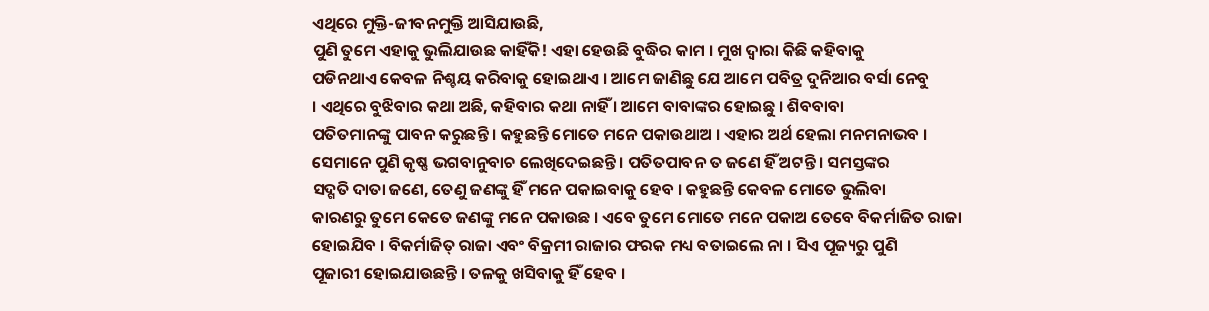ଏଥିରେ ମୁକ୍ତି-ଜୀବନମୁକ୍ତି ଆସିଯାଉଛି,
ପୁଣି ତୁମେ ଏହାକୁ ଭୁଲିଯାଉଛ କାହିଁକି! ଏହା ହେଉଛି ବୁଦ୍ଧିର କାମ । ମୁଖ ଦ୍ୱାରା କିଛି କହିବାକୁ
ପଡିନଥାଏ କେବଳ ନିଶ୍ଚୟ କରିବାକୁ ହୋଇଥାଏ । ଆମେ ଜାଣିଛୁ ଯେ ଆମେ ପବିତ୍ର ଦୁନିଆର ବର୍ସା ନେବୁ
। ଏଥିରେ ବୁଝିବାର କଥା ଅଛି, କହିବାର କଥା ନାହିଁ । ଆମେ ବାବାଙ୍କର ହୋଇଛୁ । ଶିବବାବା
ପତିତମାନଙ୍କୁ ପାବନ କରୁଛନ୍ତି । କହୁଛନ୍ତି ମୋତେ ମନେ ପକାଉଥାଅ । ଏହାର ଅର୍ଥ ହେଲା ମନମନାଭବ ।
ସେମାନେ ପୁଣି କୃଷ୍ଣ ଭଗବାନୁବାଚ ଲେଖିଦେଇଛନ୍ତି । ପତିତପାବନ ତ ଜଣେ ହିଁ ଅଟନ୍ତି । ସମସ୍ତଙ୍କର
ସଦ୍ଗତି ଦାତା ଜଣେ, ତେଣୁ ଜଣଙ୍କୁ ହିଁ ମନେ ପକାଇବାକୁ ହେବ । କହୁଛନ୍ତି କେବଳ ମୋତେ ଭୁଲିବା
କାରଣରୁ ତୁମେ କେତେ ଜଣଙ୍କୁ ମନେ ପକାଉଛ । ଏବେ ତୁମେ ମୋତେ ମନେ ପକାଅ ତେବେ ବିକର୍ମାଜିତ ରାଜା
ହୋଇଯିବ । ବିକର୍ମାଜିତ୍ ରାଜା ଏବଂ ବିକ୍ରମୀ ରାଜାର ଫରକ ମଧ୍ୟ ବତାଇଲେ ନା । ସିଏ ପୂଜ୍ୟରୁ ପୁଣି
ପୂଜାରୀ ହୋଇଯାଉଛନ୍ତି । ତଳକୁ ଖସିବାକୁ ହିଁ ହେବ ।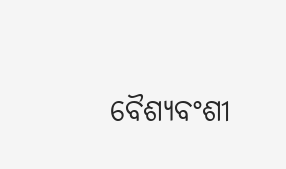ବୈଶ୍ୟବଂଶୀ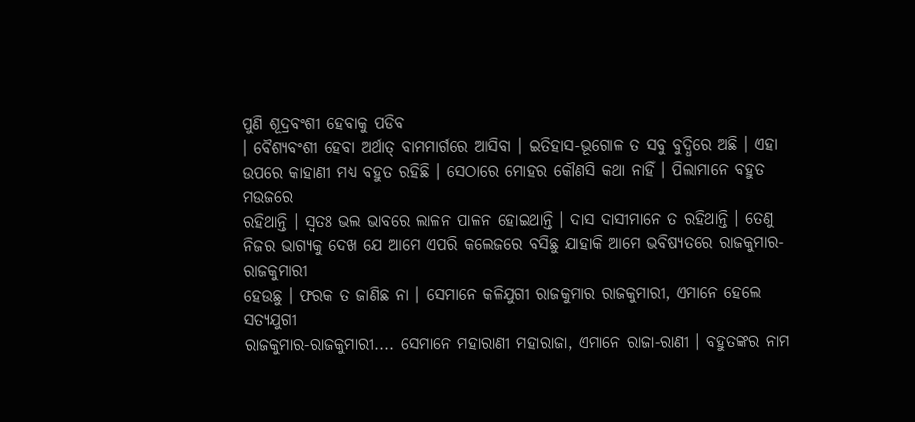ପୁଣି ଶୂଦ୍ରବଂଶୀ ହେବାକୁ ପଡିବ
। ବୈଶ୍ୟବଂଶୀ ହେବା ଅର୍ଥାତ୍ ବାମମାର୍ଗରେ ଆସିବା । ଇତିହାସ-ଭୂଗୋଳ ତ ସବୁ ବୁଦ୍ଧିରେ ଅଛି । ଏହା
ଉପରେ କାହାଣୀ ମଧ୍ୟ ବହୁତ ରହିଛି । ସେଠାରେ ମୋହର କୌଣସି କଥା ନାହିଁ । ପିଲାମାନେ ବହୁତ ମଉଜରେ
ରହିଥାନ୍ତି । ସ୍ୱତଃ ଭଲ ଭାବରେ ଲାଳନ ପାଳନ ହୋଇଥାନ୍ତି । ଦାସ ଦାସୀମାନେ ତ ରହିଥାନ୍ତି । ତେଣୁ
ନିଜର ଭାଗ୍ୟକୁ ଦେଖ ଯେ ଆମେ ଏପରି କଲେଜରେ ବସିଛୁ ଯାହାକି ଆମେ ଭବିଷ୍ୟତରେ ରାଜକୁମାର-ରାଜକୁମାରୀ
ହେଉଛୁ । ଫରକ ତ ଜାଣିଛ ନା । ସେମାନେ କଳିଯୁଗୀ ରାଜକୁମାର ରାଜକୁମାରୀ, ଏମାନେ ହେଲେ ସତ୍ୟଯୁଗୀ
ରାଜକୁମାର-ରାଜକୁମାରୀ.... ସେମାନେ ମହାରାଣୀ ମହାରାଜା, ଏମାନେ ରାଜା-ରାଣୀ । ବହୁତଙ୍କର ନାମ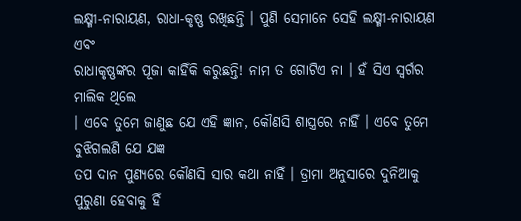ଲକ୍ଷ୍ମୀ-ନାରାୟଣ, ରାଧା-କୃଷ୍ଣ ରଖିଛନ୍ତି । ପୁଣି ସେମାନେ ସେହି ଲକ୍ଷ୍ମୀ-ନାରାୟଣ ଏବଂ
ରାଧାକୃଷ୍ଣଙ୍କର ପୂଜା କାହିଁକି କରୁଛନ୍ତି! ନାମ ତ ଗୋଟିଏ ନା । ହଁ ସିଏ ସ୍ୱର୍ଗର ମାଲିକ ଥିଲେ
। ଏବେ ତୁମେ ଜାଣୁଛ ଯେ ଏହି ଜ୍ଞାନ, କୌଣସି ଶାସ୍ତ୍ରରେ ନାହିଁ । ଏବେ ତୁମେ ବୁଝିଗଲଣି ଯେ ଯଜ୍ଞ
ତପ ଦାନ ପୁଣ୍ୟରେ କୌଣସି ସାର କଥା ନାହିଁ । ଡ୍ରାମା ଅନୁସାରେ ଦୁନିଆକୁ ପୁରୁଣା ହେବାକୁ ହିଁ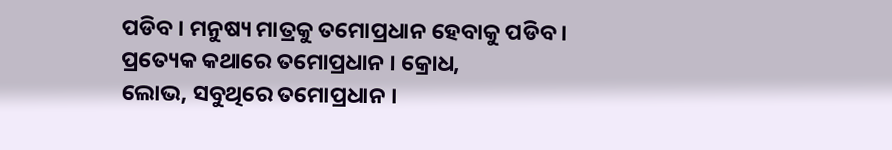ପଡିବ । ମନୁଷ୍ୟ ମାତ୍ରକୁ ତମୋପ୍ରଧାନ ହେବାକୁ ପଡିବ । ପ୍ରତ୍ୟେକ କଥାରେ ତମୋପ୍ରଧାନ । କ୍ରୋଧ,
ଲୋଭ, ସବୁଥିରେ ତମୋପ୍ରଧାନ ।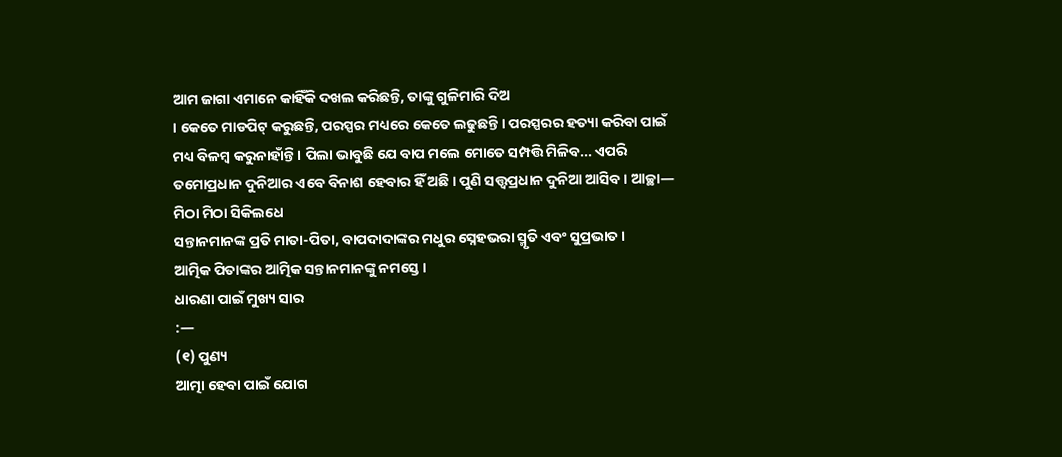ଆମ ଜାଗା ଏମାନେ କାହିଁକି ଦଖଲ କରିଛନ୍ତି, ତାଙ୍କୁ ଗୁଳିମାରି ଦିଅ
। କେତେ ମାଡପିଟ୍ କରୁଛନ୍ତି, ପରସ୍ପର ମଧ୍ୟରେ କେତେ ଲଢୁଛନ୍ତି । ପରସ୍ପରର ହତ୍ୟା କରିବା ପାଇଁ
ମଧ୍ୟ ବିଳମ୍ବ କରୁନାହାଁନ୍ତି । ପିଲା ଭାବୁଛି ଯେ ବାପ ମଲେ ମୋତେ ସମ୍ପତ୍ତି ମିଳିବ... ଏପରି
ତମୋପ୍ରଧାନ ଦୁନିଆର ଏବେ ବିନାଶ ହେବାର ହିଁ ଅଛି । ପୁଣି ସତ୍ତ୍ୱପ୍ରଧାନ ଦୁନିଆ ଆସିବ । ଆଚ୍ଛା—
ମିଠା ମିଠା ସିକିଲଧେ
ସନ୍ତାନମାନଙ୍କ ପ୍ରତି ମାତା-ପିତା, ବାପଦାଦାଙ୍କର ମଧୁର ସ୍ନେହଭରା ସ୍ମୃତି ଏବଂ ସୁପ୍ରଭାତ ।
ଆତ୍ମିକ ପିତାଙ୍କର ଆତ୍ମିକ ସନ୍ତାନମାନଙ୍କୁ ନମସ୍ତେ ।
ଧାରଣା ପାଇଁ ମୁଖ୍ୟ ସାର
:—
(୧) ପୁଣ୍ୟ
ଆତ୍ମା ହେବା ପାଇଁ ଯୋଗ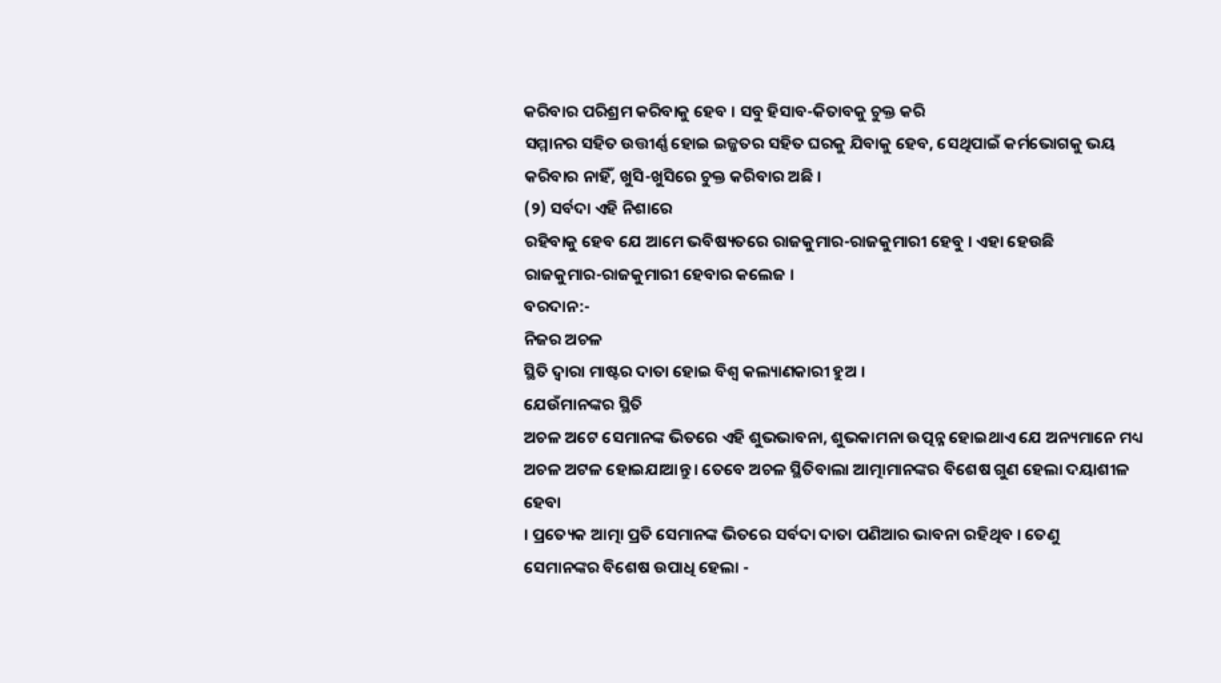କରିବାର ପରିଶ୍ରମ କରିବାକୁ ହେବ । ସବୁ ହିସାବ-କିତାବକୁ ଚୁକ୍ତ କରି
ସମ୍ମାନର ସହିତ ଉତ୍ତୀର୍ଣ୍ଣ ହୋଇ ଇଜ୍ଜତର ସହିତ ଘରକୁ ଯିବାକୁ ହେବ, ସେଥିପାଇଁ କର୍ମଭୋଗକୁ ଭୟ
କରିବାର ନାହିଁ, ଖୁସି-ଖୁସିରେ ଚୁକ୍ତ କରିବାର ଅଛି ।
(୨) ସର୍ବଦା ଏହି ନିଶାରେ
ରହିବାକୁ ହେବ ଯେ ଆମେ ଭବିଷ୍ୟତରେ ରାଜକୁମାର-ରାଜକୁମାରୀ ହେବୁ । ଏହା ହେଉଛି
ରାଜକୁମାର-ରାଜକୁମାରୀ ହେବାର କଲେଜ ।
ବରଦାନ:-
ନିଜର ଅଚଳ
ସ୍ଥିତି ଦ୍ୱାରା ମାଷ୍ଟର ଦାତା ହୋଇ ବିଶ୍ୱ କଲ୍ୟାଣକାରୀ ହୁଅ ।
ଯେଉଁମାନଙ୍କର ସ୍ଥିତି
ଅଚଳ ଅଟେ ସେମାନଙ୍କ ଭିତରେ ଏହି ଶୁଭଭାବନା, ଶୁଭକାମନା ଉତ୍ପନ୍ନ ହୋଇଥାଏ ଯେ ଅନ୍ୟମାନେ ମଧ୍ୟ
ଅଚଳ ଅଟଳ ହୋଇଯାଆନ୍ତୁ । ତେବେ ଅଚଳ ସ୍ଥିତିବାଲା ଆତ୍ମାମାନଙ୍କର ବିଶେଷ ଗୁଣ ହେଲା ଦୟାଶୀଳ ହେବା
। ପ୍ରତ୍ୟେକ ଆତ୍ମା ପ୍ରତି ସେମାନଙ୍କ ଭିତରେ ସର୍ବଦା ଦାତା ପଣିଆର ଭାବନା ରହିଥିବ । ତେଣୁ
ସେମାନଙ୍କର ବିଶେଷ ଉପାଧି ହେଲା -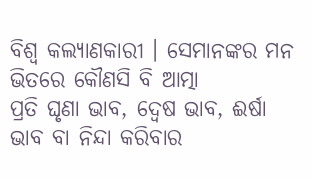ବିଶ୍ୱ କଲ୍ୟାଣକାରୀ । ସେମାନଙ୍କର ମନ ଭିତରେ କୌଣସି ବି ଆତ୍ମା
ପ୍ରତି ଘୃଣା ଭାବ, ଦ୍ୱେଷ ଭାବ, ଈର୍ଷା ଭାବ ବା ନିନ୍ଦା କରିବାର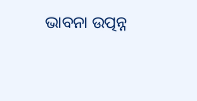ଭାବନା ଉତ୍ପନ୍ନ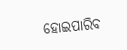ହୋଇପାରିବ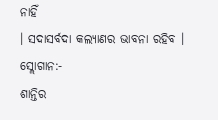ନାହିଁ
। ସଦାସର୍ବଦା କଲ୍ୟାଣର ଭାବନା ରହିବ ।
ସ୍ଲୋଗାନ:-
ଶାନ୍ତିର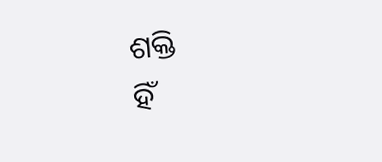ଶକ୍ତି
ହିଁ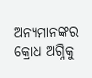ଅନ୍ୟମାନଙ୍କର କ୍ରୋଧ ଅଗ୍ନିକୁ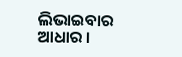ଲିଭାଇବାର ଆଧାର ।